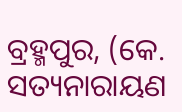ବ୍ରହ୍ମପୁର, (କେ. ସତ୍ୟନାରାୟଣ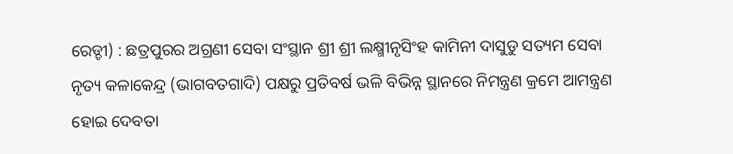ରେଡ୍ଡୀ) : ଛତ୍ରପୁରର ଅଗ୍ରଣୀ ସେବା ସଂସ୍ଥାନ ଶ୍ରୀ ଶ୍ରୀ ଲକ୍ଷ୍ମୀନୃସିଂହ କାମିନୀ ଦାସୁଡୁ ସତ୍ୟମ ସେବା ନୃତ୍ୟ କଳାକେନ୍ଦ୍ର (ଭାଗବତଗାଦି) ପକ୍ଷରୁ ପ୍ରତିବର୍ଷ ଭଳି ବିଭିନ୍ନ ସ୍ଥାନରେ ନିମନ୍ତ୍ରଣ କ୍ରମେ ଆମନ୍ତ୍ରଣ ହୋଇ ଦେବତା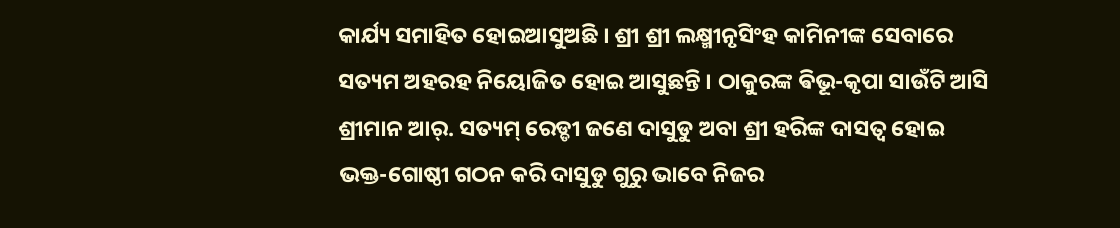କାର୍ଯ୍ୟ ସମାହିତ ହୋଇଆସୁଅଛି । ଶ୍ରୀ ଶ୍ରୀ ଲକ୍ଷ୍ମୀନୃସିଂହ କାମିନୀଙ୍କ ସେବାରେ ସତ୍ୟମ ଅହରହ ନିୟୋଜିତ ହୋଇ ଆସୁଛନ୍ତି । ଠାକୁରଙ୍କ ଵିଭୂ-କୃପା ସାଉଁଟି ଆସି ଶ୍ରୀମାନ ଆର୍. ସତ୍ୟମ୍ ରେଡ୍ଡୀ ଜଣେ ଦାସୁଡୁ ଅବା ଶ୍ରୀ ହରିଙ୍କ ଦାସତ୍ୱ ହୋଇ ଭକ୍ତ-ଗୋଷ୍ଠୀ ଗଠନ କରି ଦାସୁଡୁ ଗୁରୁ ଭାବେ ନିଜର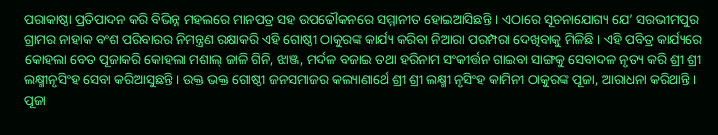ପରାକାଷ୍ଠା ପ୍ରତିପାଦନ କରି ବିଭିନ୍ନ ମହଲରେ ମାନପତ୍ର ସହ ଉପଢୌକନରେ ସମ୍ମାନୀତ ହୋଇଆସିଛନ୍ତି । ଏଠାରେ ସୂଚନାଯୋଗ୍ୟ ଯେ’ ସରଭୀମପୁର ଗ୍ରାମର ନାହାକ ବଂଶ ପରିବାରର ନିମନ୍ତ୍ରଣ ରକ୍ଷାକରି ଏହି ଗୋଷ୍ଠୀ ଠାକୁରଙ୍କ କାର୍ଯ୍ୟ କରିବା ନିଆରା ପରମ୍ପରା ଦେଖିବାକୁ ମିଳିଛି । ଏହି ପବିତ୍ର କାର୍ଯ୍ୟରେ କୋହଲା ବେତ ପୂଜାକରି କୋହଲା ମଶାଲ୍ ଜାଳି ଗିନି, ଝାଞ୍ଜ, ମର୍ଦଳ ବଜାଇ ତଥା ହରିନାମ ସଂକୀର୍ତ୍ତନ ଗାଇବା ସାଙ୍ଗକୁ ସେବାଦଳ ନୃତ୍ୟ କରି ଶ୍ରୀ ଶ୍ରୀ ଲକ୍ଷ୍ମୀନୃସିଂହ ସେବା କରିଆସୁଛନ୍ତି । ଉକ୍ତ ଭକ୍ତ ଗୋଷ୍ଠୀ ଜନସମାଜର କଲ୍ୟାଣାର୍ଥେ ଶ୍ରୀ ଶ୍ରୀ ଲକ୍ଷ୍ମୀ ନୃସିଂହ କାମିନୀ ଠାକୁରଙ୍କ ପୂଜା, ଆରାଧନା କରିଥାନ୍ତି । ପୂଜା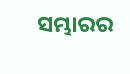ସମ୍ଭାରର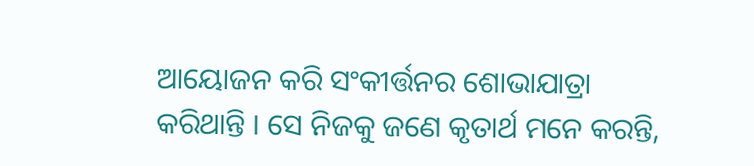ଆୟୋଜନ କରି ସଂକୀର୍ତ୍ତନର ଶୋଭାଯାତ୍ରା କରିଥାନ୍ତି । ସେ ନିଜକୁ ଜଣେ କୃତାର୍ଥ ମନେ କରନ୍ତି,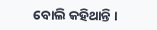ବୋଲି କହିଥାନ୍ତି ।